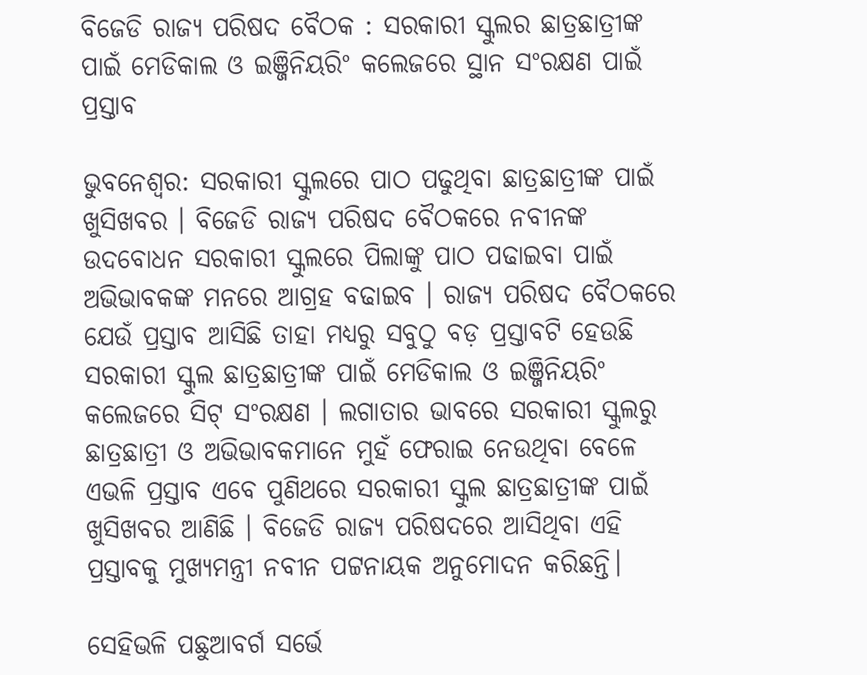ବିଜେଡି ରାଜ୍ୟ ପରିଷଦ ବୈଠକ : ସରକାରୀ ସ୍କୁଲର ଛାତ୍ରଛାତ୍ରୀଙ୍କ ପାଇଁ ମେଡିକାଲ ଓ ଇଞ୍ଜିନିୟରିଂ କଲେଜରେ ସ୍ଥାନ ସଂରକ୍ଷଣ ପାଇଁ ପ୍ରସ୍ତାବ

ଭୁବନେଶ୍ବର: ସରକାରୀ ସ୍କୁଲରେ ପାଠ ପଢୁଥିବା ଛାତ୍ରଛାତ୍ରୀଙ୍କ ପାଇଁ ଖୁସିଖବର । ବିଜେଡି ରାଜ୍ୟ ପରିଷଦ ବୈଠକରେ ନବୀନଙ୍କ ଉଦବୋଧନ ସରକାରୀ ସ୍କୁଲରେ ପିଲାଙ୍କୁ ପାଠ ପଢାଇବା ପାଇଁ ଅଭିଭାବକଙ୍କ ମନରେ ଆଗ୍ରହ ବଢାଇବ । ରାଜ୍ୟ ପରିଷଦ ବୈଠକରେ ଯେଉଁ ପ୍ରସ୍ତାବ ଆସିଛି ତାହା ମଧ୍ୟରୁ ସବୁଠୁ ବଡ଼ ପ୍ରସ୍ତାବଟି ହେଉଛି ସରକାରୀ ସ୍କୁଲ ଛାତ୍ରଛାତ୍ରୀଙ୍କ ପାଇଁ ମେଡିକାଲ ଓ ଇଞ୍ଜିନିୟରିଂ କଲେଜରେ ସିଟ୍ ସଂରକ୍ଷଣ । ଲଗାତାର ଭାବରେ ସରକାରୀ ସ୍କୁଲରୁ ଛାତ୍ରଛାତ୍ରୀ ଓ ଅଭିଭାବକମାନେ ମୁହଁ ଫେରାଇ ନେଉଥିବା ବେଳେ ଏଭଳି ପ୍ରସ୍ତାବ ଏବେ ପୁଣିଥରେ ସରକାରୀ ସ୍କୁଲ ଛାତ୍ରଛାତ୍ରୀଙ୍କ ପାଇଁ ଖୁସିଖବର ଆଣିଛି । ବିଜେଡି ରାଜ୍ୟ ପରିଷଦରେ ଆସିଥିବା ଏହି ପ୍ରସ୍ତାବକୁ ମୁଖ୍ୟମନ୍ତ୍ରୀ ନବୀନ ପଟ୍ଟନାୟକ ଅନୁମୋଦନ କରିଛନ୍ତି।

ସେହିଭଳି ପଛୁଆବର୍ଗ ସର୍ଭେ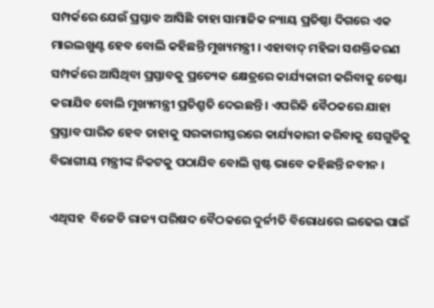ସମ୍ପର୍କରେ ଯେଉଁ ପ୍ରସ୍ତାବ ଆସିଛି ତାହା ସାମାଜିକ ନ୍ୟାୟ ପ୍ରତିଷ୍ଠା ଦିଗରେ ଏକ ମାଇଲଖୁଣ୍ଟ ହେବ ବୋଲି କହିଛନ୍ତି ମୁଖ୍ୟମନ୍ତ୍ରୀ । ଏହାବାଦ୍ ମହିଳା ସଶକ୍ତିକରଣ ସମ୍ପର୍କରେ ଆସିଥିବା ପ୍ରସ୍ତାବକୁ ପ୍ରତ୍ୟେକ କ୍ଷେତ୍ରରେ କାର୍ଯ୍ୟକାରୀ କରିବାକୁ ଚେଷ୍ଟା କରାଯିବ ବୋଲି ମୁଖ୍ୟମନ୍ତ୍ରୀ ପ୍ରତିଶ୍ରୁତି ଦେଇଛନ୍ତି । ଏପରିକି ବୈଠକରେ ଯାହା ପ୍ରସ୍ତାବ ପାରିତ ହେବ ତାହାକୁ ସରକାରୀସ୍ତରରେ କାର୍ଯ୍ୟକାରୀ କରିବାକୁ ସେଗୁଡିକୁ ବିଭାଗୀୟ ମନ୍ତ୍ରୀଙ୍କ ନିକଟକୁ ପଠାଯିବ ବୋଲି ସ୍ପଷ୍ଟ ଭାବେ କହିଛନ୍ତି ନବୀନ ।

ଏଥିସହ  ବିଜେଡି ରାଜ୍ୟ ପରିଷଦ ବୈଠକରେ ଦୁର୍ନୀତି ବିରୋଧରେ ଲଢେଇ ପାଇଁ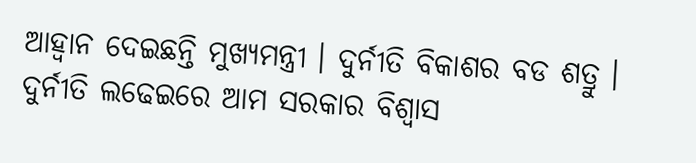ଆହ୍ୱାନ ଦେଇଛନ୍ତି ମୁଖ୍ୟମନ୍ତ୍ରୀ । ଦୁର୍ନୀତି ବିକାଶର ବଡ ଶତ୍ରୁ । ଦୁର୍ନୀତି ଲଢେଇରେ ଆମ ସରକାର ବିଶ୍ୱାସ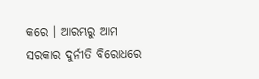କରେ । ଆରମ୍ଭରୁ ଆମ ସରକାର ଦୁର୍ନୀତି ବିରୋଧରେ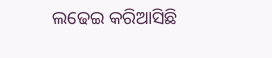ଲଢେଇ କରିଆସିଛି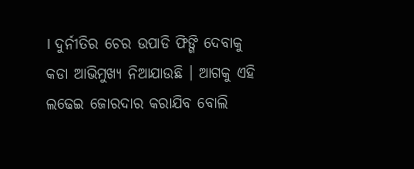। ଦୁର୍ନୀତିର ଚେର ଉପାଡି ଫିଙ୍ଗି ଦେବାକୁ କଡା ଆଭିମୁଖ୍ୟ ନିଆଯାଉଛି । ଆଗକୁ ଏହି ଲଢେଇ ଜୋରଦାର କରାଯିବ ବୋଲି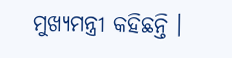ମୁଖ୍ୟମନ୍ତ୍ରୀ କହିଛନ୍ତି ।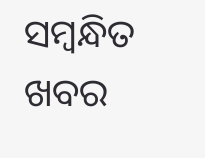ସମ୍ବନ୍ଧିତ ଖବର